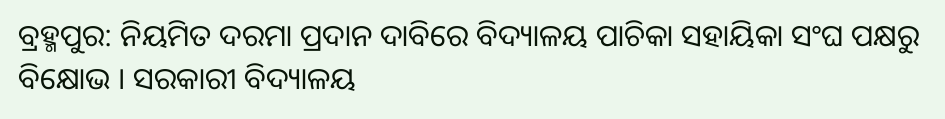ବ୍ରହ୍ମପୁର: ନିୟମିତ ଦରମା ପ୍ରଦାନ ଦାବିରେ ବିଦ୍ୟାଳୟ ପାଚିକା ସହାୟିକା ସଂଘ ପକ୍ଷରୁ ବିକ୍ଷୋଭ । ସରକାରୀ ବିଦ୍ୟାଳୟ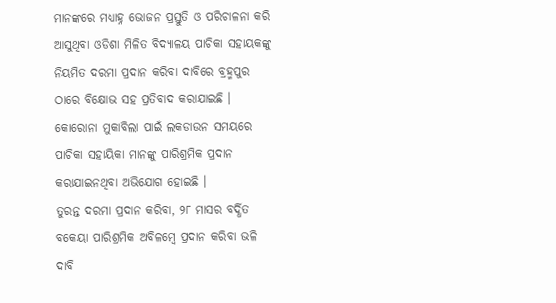ମାନଙ୍କରେ ମଧ୍ୟାହ୍ନ ଭୋଜନ ପ୍ରସ୍ତୁତି ଓ ପରିଚାଳନା କରି ଆସୁଥିବା ଓଡିଶା ମିଳିତ ବିଦ୍ୟାଳୟ ପାଚିକା ସହାୟକଙ୍କୁ ନିୟମିତ ଦରମା ପ୍ରଦାନ କରିବା ଦାବିରେ ବ୍ରହ୍ମପୁର ଠାରେ ବିକ୍ଷୋଭ ସହ ପ୍ରତିବାଦ କରାଯାଇଛି । କୋରୋନା ମୁକାବିଲା ପାଇଁ ଲକଡାଉନ ସମୟରେ ପାଚିକା ସହାୟିକା ମାନଙ୍କୁ ପାରିଶ୍ରମିକ ପ୍ରଦାନ କରାଯାଇନଥିବା ଅଭିଯୋଗ ହୋଇଛି ।
ତୁରନ୍ତ ଦରମା ପ୍ରଦାନ କରିବା, ୨୮ ମାସର ବର୍ଦ୍ଧିତ ବକେୟା ପାରିଶ୍ରମିକ ଅବିଳମ୍ବେ ପ୍ରଦାନ କରିବା ଭଳି ଦାବି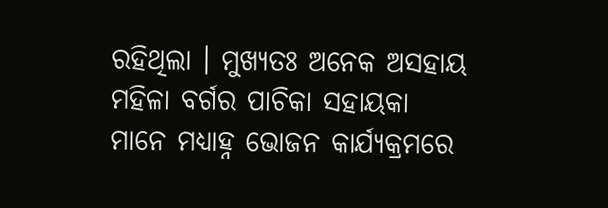ରହିଥିଲା । ମୁଖ୍ୟତଃ ଅନେକ ଅସହାୟ ମହିଳା ବର୍ଗର ପାଚିକା ସହାୟକା ମାନେ ମଧ୍ୟାହ୍ନ ଭୋଜନ କାର୍ଯ୍ୟକ୍ରମରେ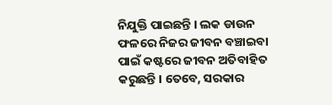ନିଯୁକ୍ତି ପାଇଛନ୍ତି । ଲକ ଡାଉନ ଫଳରେ ନିଜର ଜୀବନ ବଞ୍ଚାଇବା ପାଇଁ କଷ୍ଟରେ ଜୀବନ ଅତିବାହିତ କରୁଛନ୍ତି । ତେବେ, ସରକାର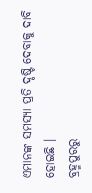ଏମାନଙ୍କ ସମସ୍ୟା ପ୍ରତି ଦୃଷ୍ଟି ଦେବାକୁ ଦାବି ହୋଇଛି ।
ବ୍ରହ୍ମପୁରରୁ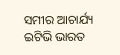ସମୀର ଆଚାର୍ଯ୍ୟ ଇଟିଭି ଭାରତ